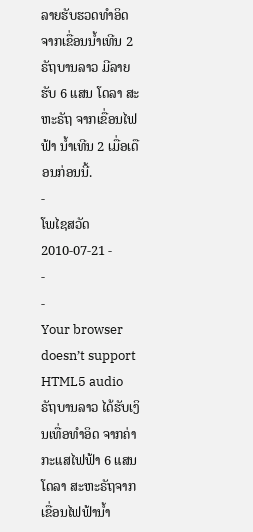ລາຍຮັບຮວດທໍາອິດ ຈາກເຂື່ອນນໍ້າເທີນ 2
ຣັຖບານລາວ ມີລາຍຮັບ 6 ແສນ ໂດລາ ສະຫະຣັຖ ຈາກເຂື່ອນໄຟຟ້າ ນໍ້າເທີນ 2 ເມື່ອເດືອນກ່ອນນີ້.
-
ໂພໄຊສວັດ
2010-07-21 -
-
-
Your browser doesn’t support HTML5 audio
ຣັຖບານລາວ ໄດ້ຮັບເງິນເທື່ອທຳອິດ ຈາກຄ່າກະແສໄຟຟ້າ 6 ແສນໂດລາ ສະຫະຣັຖຈາກ ເຂື່ອນໄຟຟ້ານ້ຳ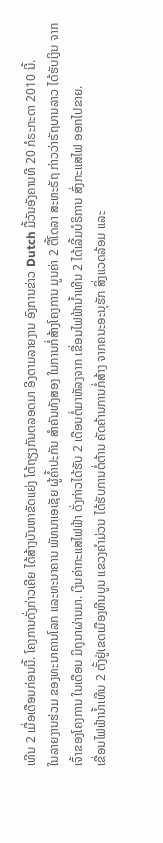ເທີນ 2 ເມື່ອເດືອນກ່ອນນີ້. ໂຄງການດັ່ງກ່າວເຄີຍ ໄດ້ສ້າງບັນຫາຂັດແຍ່ງ ໂຕ້ຖຽງກັນຕລອດມາ ອີງຕາມລາຍງານ ອົງການຂ່າວ Dutch ມື້ວັນອັງຄານທີ 20 ກໍຣະກະດາ 2010 ນີ້.
ໃນລາຍງານຮ່ວມ ຂອງທະນາຄານໂລກ ແລະທະນາຄານ ພັທນາເອເຊັຍ ຜູ້ຄ້ຳປະກັນ ສຳຄັນທັງສອງ ໃນການກໍ່ສ້າງໂຄງການ ມູນຄ່າ 2 ຕື້ໂດລາ ສະຫະຣັຖ ກ່າວວ່າຣັຖບານລາວ ໄດ້ຮັບເງິນ ຈາກເຈົ້າຂອງໂຄງການ ໃນເດືອນ ມິຖຸນາຜ່ານມາ. ເງິນຄ່າກະແສໄຟຟ້າ ດັ່ງກ່າວໄດ້ຮັບ 2 ເດືອນຕໍ່ມາຫັລງຈາກ ເຂື່ອນໄຟຟ້ານ້ຳເທີນ 2 ໄດ້ເລີ້ມບໍຣິການ ສົ່ງກະແສໄຟ ອອກໄປຂາຍ.
ເຂື່ອນໄຟຟ້ານ້ຳເທີນ 2 ຕັ້ງຢູ່ເຂດເມືອງຫີນບູນ ແຂວງຄຳມ່ວນ ໄດ້ຮັບການຕໍ່ຕ້ານ ຄັດຄ້ານການກໍ່ສ້າງ ຈາກຄນະອະນຸຮັກ ສິ່ງແວດລ້ອມ ແລະ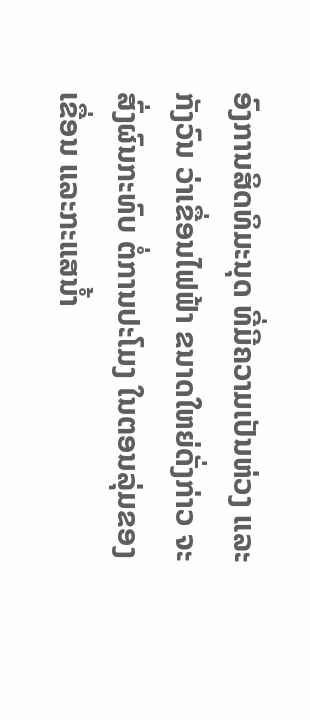ອົງການສິດທິມະນຸດ ທີ່ມີຄວາມເປັນຫ່ວງ ແລະກັງວົນ ວ່າເຂື່ອນໄຟຟ້າ ຂນາດໃຫຍ່ດັ່ງກ່າວ ຈະສົ່ງຜົນກະທົບ ຕໍ່ການປະໂມງ ໃນຕອນລຸ່ມຂອງເຂື່ອນ ແລະກະແສນ້ຳ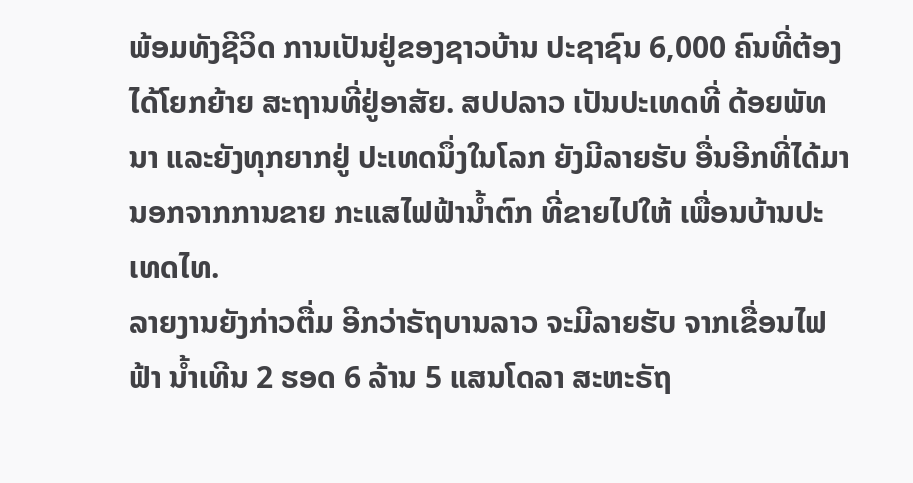ພ້ອມທັງຊີວິດ ການເປັນຢູ່ຂອງຊາວບ້ານ ປະຊາຊົນ 6,000 ຄົນທີ່ຕ້ອງໄດ້ໂຍກຍ້າຍ ສະຖານທີ່ຢູ່ອາສັຍ. ສປປລາວ ເປັນປະເທດທີ່ ດ້ອຍພັທນາ ແລະຍັງທຸກຍາກຢູ່ ປະເທດນຶ່ງໃນໂລກ ຍັງມີລາຍຮັບ ອື່ນອີກທີ່ໄດ້ມາ ນອກຈາກການຂາຍ ກະແສໄຟຟ້ານ້ຳຕົກ ທີ່ຂາຍໄປໃຫ້ ເພື່ອນບ້ານປະເທດໄທ.
ລາຍງານຍັງກ່າວຕື່ມ ອີກວ່າຣັຖບານລາວ ຈະມີລາຍຮັບ ຈາກເຂື່ອນໄຟຟ້າ ນ້ຳເທີນ 2 ຮອດ 6 ລ້ານ 5 ແສນໂດລາ ສະຫະຣັຖ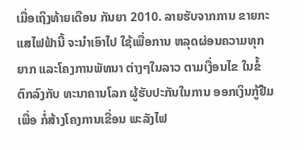ເມື່ອເຖິງທ້າຍເດືອນ ກັນຍາ 2010. ລາຍຮັບຈາກການ ຂາຍກະແສໄຟຟ້ານີ້ ຈະນຳເອົາໄປ ໃຊ້ເພື່ອການ ຫລຸດຜ່ອນຄວາມທຸກຍາກ ແລະໂຄງການພັທນາ ຕ່າງໆໃນລາວ ຕາມເງື່ອນໄຂ ໃນຂໍ້ຕົກລົງກັບ ທະນາຄານໂລກ ຜູ້ຮັບປະກັນໃນການ ອອກເງິນກູ້ຢືມເພື່ອ ກໍ່ສ້າງໂຄງການເຂື່ອນ ພະລັງໄຟ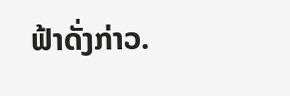ຟ້າດັ່ງກ່າວ.